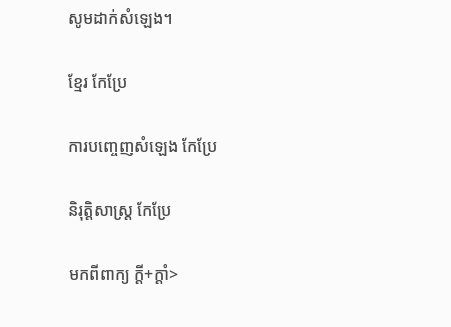សូមដាក់សំឡេង។

ខ្មែរ កែប្រែ

ការបញ្ចេញសំឡេង កែប្រែ

និរុត្តិសាស្ត្រ កែប្រែ

មកពីពាក្យ ក្ដី+ក្ដាំ>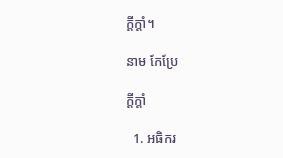ក្ដីក្ដាំ។

នាម កែប្រែ

ក្ដីក្ដាំ

  1. អធិករ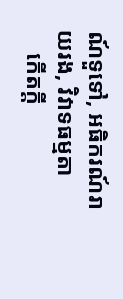ណ៍ទួទៅ, អធិករណ៍រាយរង, វិវាទធម្មតា
    កើតក្ដី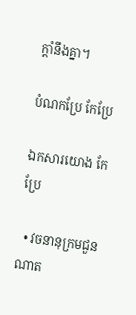ក្ដាំនឹងគ្នា។

បំណកប្រែ កែប្រែ

ឯកសារយោង កែប្រែ

  • វចនានុក្រមជួនណាត